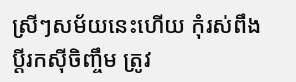ស្រីៗសម័យនេះហើយ កុំរស់ពឹងប្ដីរកស៊ីចិញ្ចឹម ត្រូវ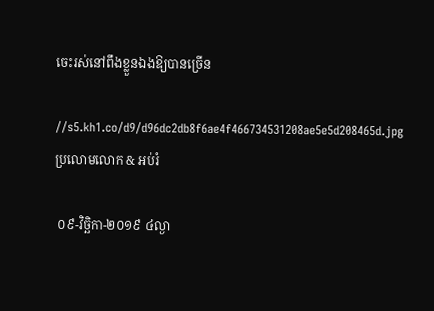ចេះរស់នៅពឹងខ្លួនឯងឱ្យបានច្រើន

//s5.kh1.co/d9/d96dc2db8f6ae4f466734531208ae5e5d208465d.jpg
ប្រលោមលោក & អប់រំ

 ០៩-វិច្ឆិកា-២០១៩ ៤ល្ងា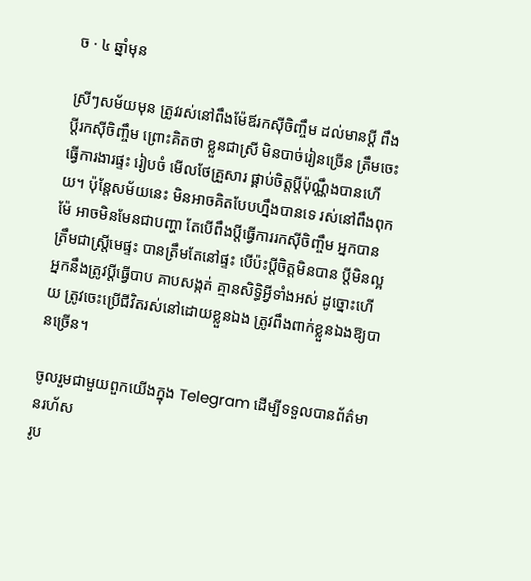ច · ៤ ឆ្នាំមុន

ស្រីៗសម័យមុន ត្រូវរស់នៅពឹងម៉ែឪរកស៊ីចិញ្ចឹម ដល់មានប្ដី ពឹងប្ដីរកស៊ីចិញ្ចឹម ព្រោះគិតថា ខ្លួនជាស្រី មិនបាច់រៀនច្រើន ត្រឹមចេះធ្វើការងារផ្ទះ រៀបចំ មើលថែគ្រួសារ ផ្គាប់ចិត្តប្ដីប៉ុណ្ណឹងបានហើយ។ ប៉ុន្តែសម័យនេះ មិនអាចគិតបែបហ្នឹងបានទេ រស់នៅពឹងពុកម៉ែ អាចមិនមែនជាបញ្ហា តែបើពឹងប្ដីធ្វើការរកស៊ីចិញ្ចឹម អ្នកបានត្រឹមជាស្ត្រីមេផ្ទះ បានត្រឹមតែនៅផ្ទះ បើប៉ះប្ដីចិត្តមិនបាន ប្ដីមិនល្អ អ្នកនឹងត្រូវប្ដីធ្វើបាប គាបសង្កត់ គ្មានសិទ្ធិអ្វីទាំងអស់ ដូច្នោះហើយ ត្រូវចេះប្រើជីវិតរស់នៅដោយខ្លួនឯង ត្រូវពឹងពាក់ខ្លួនឯងឱ្យបានច្រើន។

ចូលរួមជាមួយពួកយើងក្នុង Telegram ដើម្បីទទួលបានព័ត៌មានរហ័ស
រូប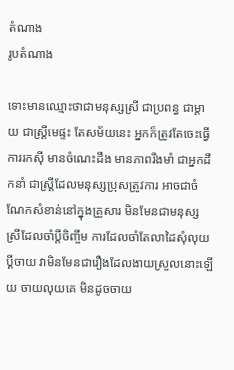តំណាង
រូបតំណាង

ទោះមានឈ្មោះថាជាមនុស្សស្រី ជាប្រពន្ធ ជាម្ដាយ ជាស្ត្រីមេផ្ទះ តែសម័យនេះ អ្នកក៏ត្រូវតែចេះធ្វើការរកស៊ី មានចំណេះដឹង មានភាពរឹងមាំ ជាអ្នកដឹកនាំ ជាស្ត្រីដែលមនុស្សប្រុសត្រូវការ អាចជាចំណែកសំខាន់នៅក្នុងគ្រួសារ មិនមែនជាមនុស្សស្រីដែលចាំប្ដីចិញ្ចឹម ការដែលចាំតែលាដៃសុំលុយប្ដីចាយ វាមិនមែនជារឿងដែលងាយស្រួលនោះឡើយ ចាយលុយគេ មិនដូចចាយ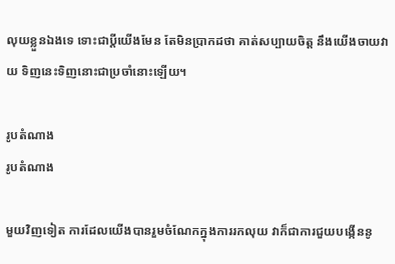លុយខ្លួនឯងទេ ទោះជាប្ដីយើងមែន តែមិនប្រាកដថា គាត់សប្បាយចិត្ត នឹងយើងចាយវាយ ទិញនេះទិញនោះជាប្រចាំនោះឡើយ។

រូបតំណាង
រូបតំណាង

មួយវិញទៀត ការដែលយើងបានរួមចំណែកក្នុងការរកលុយ វាក៏ជាការជួយបង្កើននូ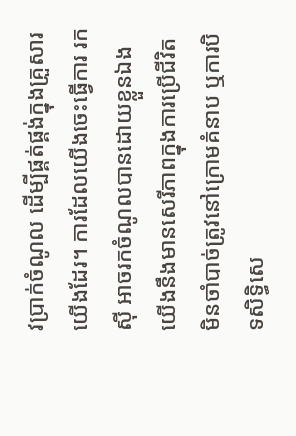វប្រាក់ចំណូល ដើម្បីផ្គត់ផ្គង់ក្នុងគ្រួសារយើងដែរ។ ការដែលយើងចេះធ្វើការ រកស៊ី អាចរកចំណូលបានដោយខ្លួនឯង យើងនឹងមានសេរីភាពក្នុងការប្រើជីវិត មិនចាំបាច់ត្រូវនៅក្រោមគំនាប ឬការបិទសិទ្ធិសេ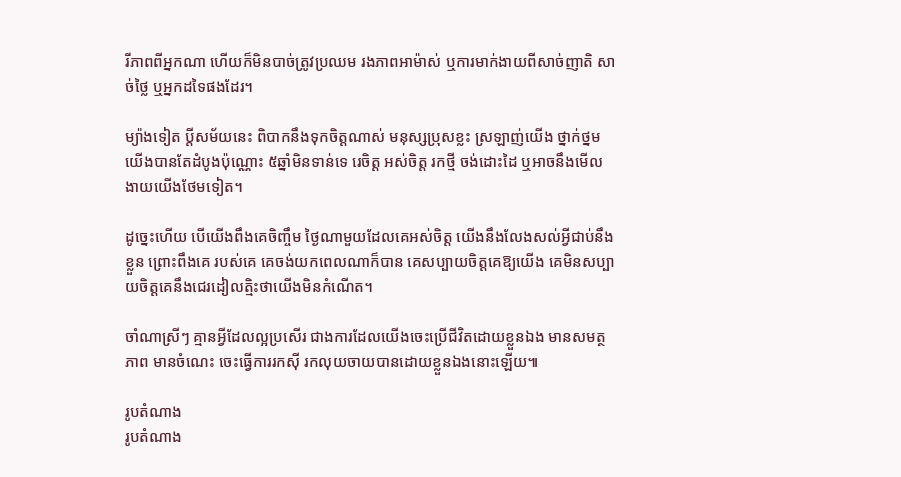រីភាពពីអ្នកណា ហើយក៏មិនបាច់ត្រូវប្រឈម រងភាពអាម៉ាស់ ឬការមាក់ងាយពីសាច់ញាតិ សាច់ថ្លៃ ឬអ្នកដទៃផងដែរ។

ម្យ៉ាងទៀត ប្ដីសម័យនេះ ពិបាកនឹងទុកចិត្តណាស់ មនុស្សប្រុសខ្លះ ស្រឡាញ់យើង ថ្នាក់ថ្នមយើងបានតែដំបូងប៉ុណ្ណោះ ៥ឆ្នាំមិនទាន់ទេ រេចិត្ត អស់ចិត្ត រកថ្មី ចង់ដោះដៃ ឬអាចនឹងមើលងាយយើងថែមទៀត។

ដូច្នេះហើយ បើយើងពឹងគេចិញ្ចឹម ថ្ងៃណាមួយដែលគេអស់ចិត្ត យើងនឹងលែងសល់អ្វីជាប់នឹងខ្លួន ព្រោះពឹងគេ របស់គេ គេចង់យកពេលណាក៏បាន គេសប្បាយចិត្តគេឱ្យយើង គេមិនសប្បាយចិត្តគេនឹងជេរដៀលត្មិះថាយើងមិនកំណើត។

ចាំណាស្រីៗ គ្មានអ្វីដែលល្អប្រសើរ ជាងការដែលយើងចេះប្រើជីវិតដោយខ្លួនឯង មានសមត្ថភាព មានចំណេះ ចេះធ្វើការរកស៊ី រកលុយចាយបានដោយខ្លួនឯងនោះឡើយ៕

រូបតំណាង
រូបតំណាង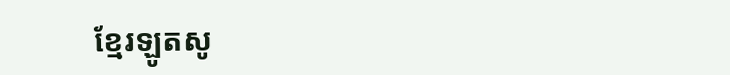ខ្មែរឡូតសូ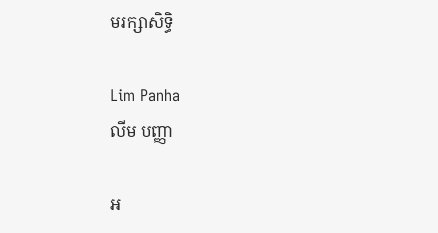មរក្សាសិទ្ធិ

Lim Panha
លីម បញ្ញា

អ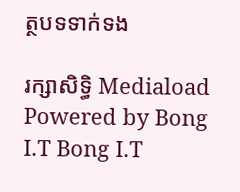ត្ថបទទាក់ទង

រក្សាសិទ្ធិ Mediaload
Powered by Bong I.T Bong I.T